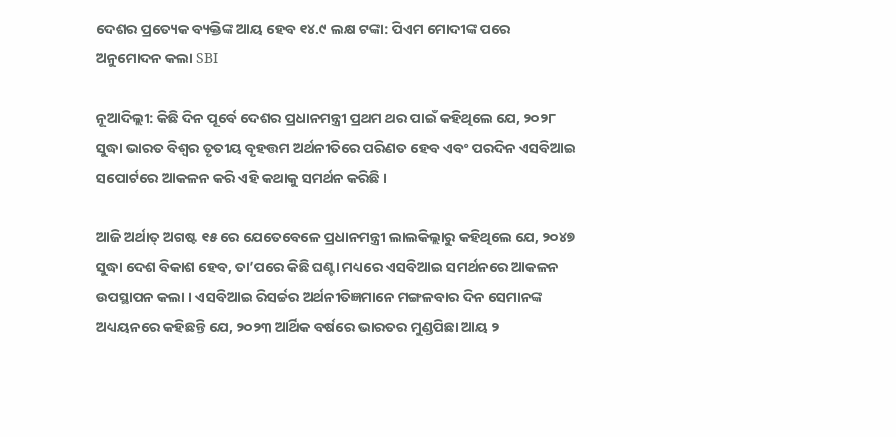ଦେଶର ପ୍ରତ୍ୟେକ ବ୍ୟକ୍ତିଙ୍କ ଆୟ ହେବ ୧୪.୯ ଲକ୍ଷ ଟଙ୍କା: ପିଏମ ମୋଦୀଙ୍କ ପରେ ଅନୁମୋଦନ କଲା SBI

ନୂଆଦିଲ୍ଲୀ: କିଛି ଦିନ ପୂର୍ବେ ଦେଶର ପ୍ରଧାନମନ୍ତ୍ରୀ ପ୍ରଥମ ଥର ପାଇଁ କହିଥିଲେ ଯେ, ୨୦୨୮ ସୁଦ୍ଧା ଭାରତ ବିଶ୍ୱର ତୃତୀୟ ବୃହତ୍ତମ ଅର୍ଥନୀତିରେ ପରିଣତ ହେବ ଏବଂ ପରଦିନ ଏସବିଆଇ ସପୋର୍ଟରେ ଆକଳନ କରି ଏହି କଥାକୁ ସମର୍ଥନ କରିଛି ।

ଆଜି ଅର୍ଥାତ୍ ଅଗଷ୍ଟ ୧୫ ରେ ଯେତେବେଳେ ପ୍ରଧାନମନ୍ତ୍ରୀ ଲାଲକିଲ୍ଲାରୁ କହିଥିଲେ ଯେ, ୨୦୪୭ ସୁଦ୍ଧା ଦେଶ ବିକାଶ ହେବ, ତା’ପରେ କିଛି ଘଣ୍ଟା ମଧ୍ୟରେ ଏସବିଆଇ ସମର୍ଥନରେ ଆକଳନ ଉପସ୍ଥାପନ କଲା । ଏସବିଆଇ ରିସର୍ଚ୍ଚର ଅର୍ଥନୀତିଜ୍ଞମାନେ ମଙ୍ଗଳବାର ଦିନ ସେମାନଙ୍କ ଅଧ୍ୟୟନରେ କହିଛନ୍ତି ଯେ, ୨୦୨୩ ଆର୍ଥିକ ବର୍ଷରେ ଭାରତର ମୁଣ୍ଡପିଛା ଆୟ ୨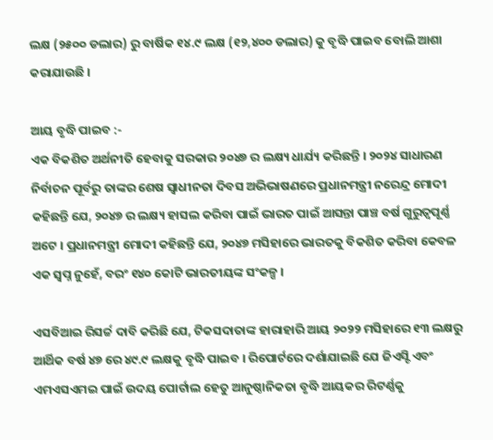ଲକ୍ଷ (୨୫୦୦ ଡଲାର) ରୁ ବାର୍ଷିକ ୧୪.୯ ଲକ୍ଷ (୧୨,୪୦୦ ଡଲାର) କୁ ବୃଦ୍ଧି ପାଇବ ବୋଲି ଆଶା କରାଯାଉଛି ।

ଆୟ ବୃଦ୍ଧି ପାଇବ :-
ଏକ ବିକଶିତ ଅର୍ଥନୀତି ହେବାକୁ ସରକାର ୨୦୪୭ ର ଲକ୍ଷ୍ୟ ଧାର୍ଯ୍ୟ କରିଛନ୍ତି । ୨୦୨୪ ସାଧାରଣ ନିର୍ବାଚନ ପୂର୍ବରୁ ତାଙ୍କର ଶେଷ ସ୍ୱାଧୀନତା ଦିବସ ଅଭିଭାଷଣରେ ପ୍ରଧାନମନ୍ତ୍ରୀ ନରେନ୍ଦ୍ର ମୋଦୀ କହିଛନ୍ତି ଯେ, ୨୦୪୭ ର ଲକ୍ଷ୍ୟ ହାସଲ କରିବା ପାଇଁ ଭାରତ ପାଇଁ ଆସନ୍ତା ପାଞ୍ଚ ବର୍ଷ ଗୁରୁତ୍ୱପୂର୍ଣ୍ଣ ଅଟେ । ପ୍ରଧାନମନ୍ତ୍ରୀ ମୋଦୀ କହିଛନ୍ତି ଯେ, ୨୦୪୭ ମସିହାରେ ଭାରତକୁ ବିକଶିତ କରିବା କେବଳ ଏକ ସ୍ୱପ୍ନ ନୁହେଁ, ବରଂ ୧୪୦ କୋଟି ଭାରତୀୟଙ୍କ ସଂକଳ୍ପ ।

ଏସବିଆଇ ରିସର୍ଚ୍ଚ ଦାବି କରିଛି ଯେ, ଟିକସଦାତାଙ୍କ ହାରାହାରି ଆୟ ୨୦୨୨ ମସିହାରେ ୧୩ ଲକ୍ଷରୁ ଆର୍ଥିକ ବର୍ଷ ୪୭ ରେ ୪୯.୯ ଲକ୍ଷକୁ ବୃଦ୍ଧି ପାଇବ । ରିପୋର୍ଟରେ ଦର୍ଶାଯାଇଛି ଯେ ଜିଏସ୍ଟି ଏବଂ ଏମଏସଏମଇ ପାଇଁ ଉଦୟ ପୋର୍ଟାଲ ହେତୁ ଆନୁଷ୍ଠାନିକତା ବୃଦ୍ଧି ଆୟକର ରିଟର୍ଣ୍ଣକୁ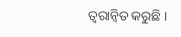ତ୍ୱରାନ୍ୱିତ କରୁଛି ।